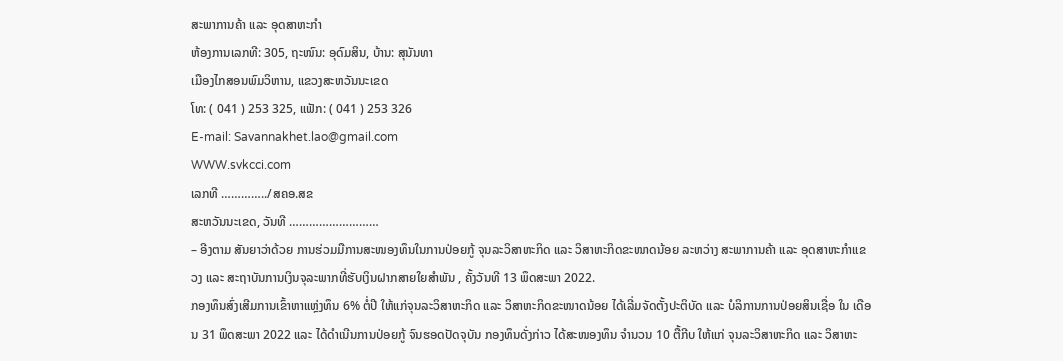ສະພາການຄ້າ ແລະ ອຸດສາຫະກຳ
ຫ້ອງການເລກທີ: 305, ຖະໜົນ: ອຸດົມສິນ, ບ້ານ: ສຸນັນທາ
ເມືອງໄກສອນພົມວິຫານ, ແຂວງສະຫວັນນະເຂດ
ໂທ: ( 041 ) 253 325, ແຟັກ: ( 041 ) 253 326
E-mail: Savannakhet.lao@gmail.com
WWW.svkcci.com
ເລກທີ …………../ສຄອ.ສຂ
ສະຫວັນນະເຂດ, ວັນທີ ………………………
– ອີງຕາມ ສັນຍາວ່າດ້ວຍ ການຮ່ວມມືການສະໜອງທຶນໃນການປ່ອຍກູ້ ຈຸນລະວິສາຫະກິດ ແລະ ວິສາຫະກິດຂະໜາດນ້ອຍ ລະຫວ່າງ ສະພາການຄ້າ ແລະ ອຸດສາຫະກຳແຂວງ ແລະ ສະຖາບັນການເງິນຈຸລະພາກທີ່ຮັບເງິນຝາກສາຍໃຍສຳພັນ , ຄັ້ງວັນທີ 13 ພຶດສະພາ 2022.
ກອງທຶນສົ່ງເສີມການເຂົ້າຫາແຫຼ່ງທຶນ 6% ຕໍ່ປີ ໃຫ້ແກ່ຈຸນລະວິສາຫະກິດ ແລະ ວິສາຫະກິດຂະໜາດນ້ອຍ ໄດ້ເລີ່ມຈັດຕັ້ງປະຕິບັດ ແລະ ບໍລິການການປ່ອຍສິນເຊື່ອ ໃນ ເດືອນ 31 ພຶດສະພາ 2022 ແລະ ໄດ້ດຳເນີນການປ່ອຍກູ້ ຈົນຮອດປັດຈຸບັນ ກອງທຶນດັ່ງກ່າວ ໄດ້ສະໜອງທຶນ ຈຳນວນ 10 ຕື້ກີບ ໃຫ້ແກ່ ຈຸນລະວິສາຫະກິດ ແລະ ວິສາຫະ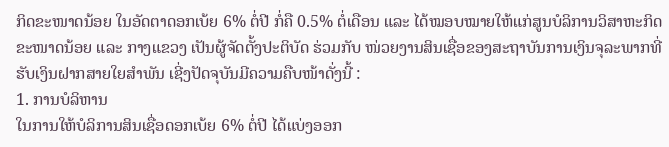ກິດຂະໜາດນ້ອຍ ໃນອັດຕາດອກເບ້ຍ 6% ຕໍ່ປີ ກໍ່ຄື 0.5% ຕໍ່ເດືອນ ແລະ ໄດ້ໝອບໝາຍໃຫ້ແກ່ສູນບໍລິການວິສາຫະກິດຂະໜາດນ້ອຍ ແລະ ກາງແຂວງ ເປັນຜູ້ຈັດຕັ້ງປະຕິບັດ ຮ່ວມກັບ ໜ່ວຍງານສິນເຊື່ອຂອງສະຖາບັນການເງິນຈຸລະພາກທີ່ຮັບເງິນຝາກສາຍໃຍສຳພັນ ເຊີ່ງປັດຈຸບັນມີຄວາມຄືບໜ້າດັ່ງນີ້ :
1. ການບໍລິຫານ
ໃນການໃຫ້ບໍລິການສິນເຊື່ອດອກເບ້ຍ 6% ຕໍ່ປີ ໄດ້ແບ່ງອອກ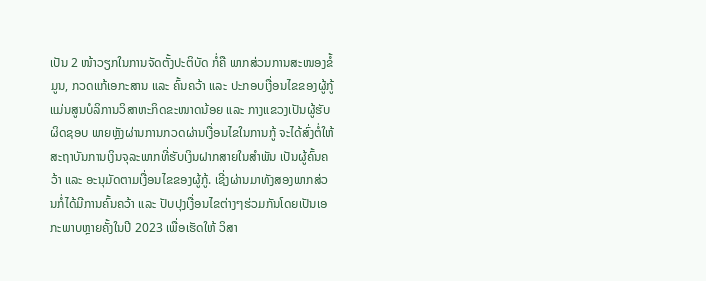ເປັນ 2 ໜ້າວຽກໃນການຈັດຕັ້ງປະຕິບັດ ກໍ່ຄື ພາກສ່ວນການສະໜອງຂໍ້ມູນ, ກວດແກ້ເອກະສານ ແລະ ຄົ້ນຄວ້າ ແລະ ປະກອບເງື່ອນໄຂຂອງຜູ້ກູ້ ແມ່ນສູນບໍລິການວິສາຫະກິດຂະໜາດນ້ອຍ ແລະ ກາງແຂວງເປັນຜູ້ຮັບຜິດຊອບ ພາຍຫຼັງຜ່ານການກວດຜ່ານເງື່ອນໄຂໃນການກູ້ ຈະໄດ້ສົ່ງຕໍ່ໃຫ້ ສະຖາບັນການເງິນຈຸລະພາກທີ່ຮັບເງິນຝາກສາຍໃນສຳພັນ ເປັນຜູ້ຄົ້ນຄວ້າ ແລະ ອະນຸມັດຕາມເງື່ອນໄຂຂອງຜູ້ກູ້. ເຊີ່ງຜ່ານມາທັງສອງພາກສ່ວນກໍ່ໄດ້ມີການຄົ້ນຄວ້າ ແລະ ປັບປຸງເງື່ອນໄຂຕ່າງໆຮ່ວມກັນໂດຍເປັນເອກະພາບຫຼາຍຄັ້ງໃນປີ 2023 ເພື່ອເຮັດໃຫ້ ວິສາ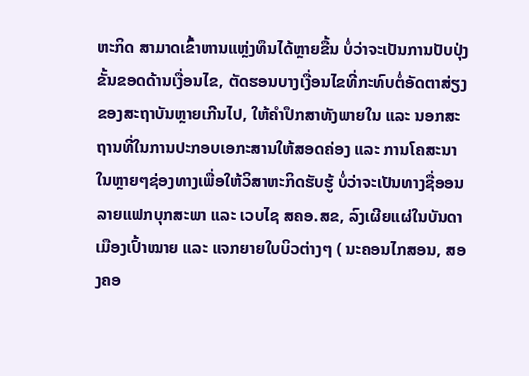ຫະກິດ ສາມາດເຂົ້າຫານແຫຼ່ງທຶນໄດ້ຫຼາຍຂື້ນ ບໍ່ວ່າຈະເປັນການປັບປຸ່ງຂັ້ນຂອດດ້ານເງື່ອນໄຂ, ຕັດຮອນບາງເງື່ອນໄຂທີ່ກະທົບຕໍ່ອັດຕາສ່ຽງຂອງສະຖາບັນຫຼາຍເກີນໄປ, ໃຫ້ຄຳປຶກສາທັງພາຍໃນ ແລະ ນອກສະຖານທີ່ໃນການປະກອບເອກະສານໃຫ້ສອດຄ່ອງ ແລະ ການໂຄສະນາໃນຫຼາຍໆຊ່ອງທາງເພື່ອໃຫ້ວິສາຫະກິດຮັບຮູ້ ບໍ່ວ່າຈະເປັນທາງຊື່ອອນລາຍແຟກບຸກສະພາ ແລະ ເວບໄຊ ສຄອ.ສຂ, ລົງເຜີຍແຜ່ໃນບັນດາເມືອງເປົ້າໝາຍ ແລະ ແຈກຍາຍໃບບິວຕ່າງໆ ( ນະຄອນໄກສອນ, ສອງຄອ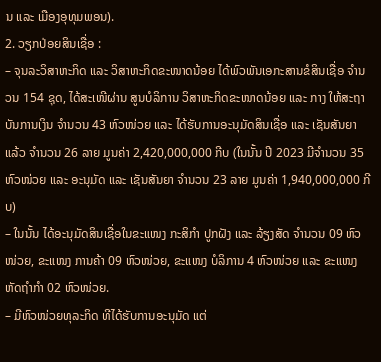ນ ແລະ ເມືອງອຸທຸມພອນ).
2. ວຽກປ່ອຍສິນເຊື່ອ :
– ຈຸນລະວິສາຫະກິດ ແລະ ວິສາຫະກິດຂະໜາດນ້ອຍ ໄດ້ພົວພັນເອກະສານຂໍສິນເຊື່ອ ຈຳນວນ 154 ຊຸດ, ໄດ້ສະເໜີຜ່ານ ສູນບໍລິການ ວິສາຫະກິດຂະໜາດນ້ອຍ ແລະ ກາງ ໃຫ້ສະຖາບັນການເງິນ ຈຳນວນ 43 ຫົວໜ່ວຍ ແລະ ໄດ້ຮັບການອະນຸມັດສິນເຊື່ອ ແລະ ເຊັນສັນຍາ ແລ້ວ ຈຳນວນ 26 ລາຍ ມູນຄ່າ 2,420,000,000 ກີບ (ໃນນັ້ນ ປີ 2023 ມີຈຳນວນ 35 ຫົວໜ່ວຍ ແລະ ອະນຸມັດ ແລະ ເຊັນສັນຍາ ຈຳນວນ 23 ລາຍ ມູນຄ່າ 1,940,000,000 ກີບ)
– ໃນນັ້ນ ໄດ້ອະນຸມັດສິນເຊື່ອໃນຂະແໜງ ກະສິກຳ ປູກຝັງ ແລະ ລ້ຽງສັດ ຈຳນວນ 09 ຫົວໜ່ວຍ, ຂະແໜງ ການຄ້າ 09 ຫົວໜ່ວຍ, ຂະແໜງ ບໍລິການ 4 ຫົວໜ່ວຍ ແລະ ຂະແໜງຫັດຖຳກຳ 02 ຫົວໜ່ວຍ.
– ມີຫົວໜ່ວຍທຸລະກິດ ທີໄດ້ຮັບການອະນຸມັດ ແຕ່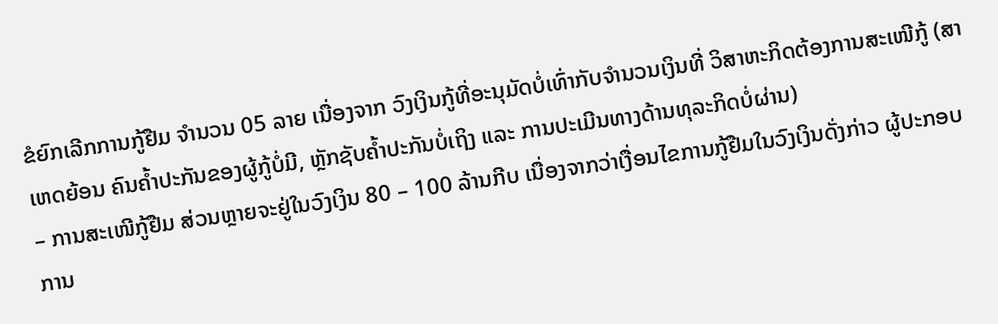ຂໍຍົກເລີກການກູ້ຢືມ ຈຳນວນ 05 ລາຍ ເນື່ອງຈາກ ວົງເງິນກູ້ທີ່ອະນຸມັດບໍ່ເທົ່າກັບຈຳນວນເງິນທີ່ ວິສາຫະກິດຕ້ອງການສະເໜີກູ້ (ສາເຫດຍ້ອນ ຄົນຄ້ຳປະກັນຂອງຜູ້ກູ້ບໍ່ມີ, ຫຼັກຊັບຄ້ຳປະກັນບໍ່ເຖິງ ແລະ ການປະເມີນທາງດ້ານທຸລະກິດບໍ່ຜ່ານ)
– ການສະເໜີກູ້ຢືມ ສ່ວນຫຼາຍຈະຢູ່ໃນວົງເງິນ 80 – 100 ລ້ານກີບ ເນື່ອງຈາກວ່າເງື່ອນໄຂການກູ້ຢືມໃນວົງເງິນດັ່ງກ່າວ ຜູ້ປະກອບການ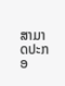ສາມາດປະກອ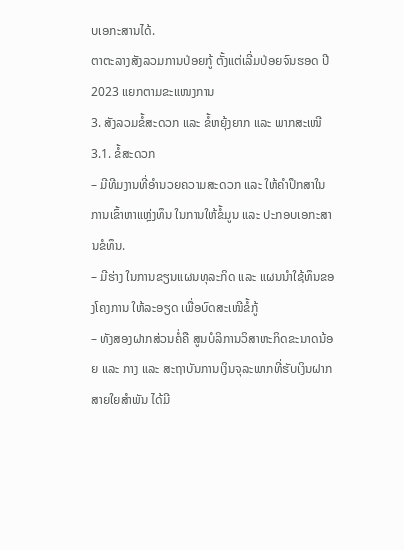ບເອກະສານໄດ້.
ຕາຕະລາງສັງລວມການປ່ອຍກູ້ ຕັ້ງແຕ່ເລີ່ມປ່ອຍຈົນຮອດ ປີ 2023 ແຍກຕາມຂະແໜງການ
3. ສັງລວມຂໍ້ສະດວກ ແລະ ຂໍ້ຫຍຸ້ງຍາກ ແລະ ພາກສະເໜີ
3.1. ຂໍ້ສະດວກ
– ມີທີມງານທີ່ອຳນວຍຄວາມສະດວກ ແລະ ໃຫ້ຄຳປຶກສາໃນການເຂົ້າຫາແຫຼ່ງທຶນ ໃນການໃຫ້ຂໍ້ມູນ ແລະ ປະກອບເອກະສານຂໍທຶນ.
– ມີຮ່າງ ໃນການຂຽນແຜນທຸລະກິດ ແລະ ແຜນນຳໃຊ້ທຶນຂອງໂຄງການ ໃຫ້ລະອຽດ ເພື່ອບົດສະເໜີຂໍ້ກູ້
– ທັງສອງຝາກສ່ວນຄໍ່ຄື ສູນບໍລິການວິສາຫະກິດຂະນາດນ້ອຍ ແລະ ກາງ ແລະ ສະຖາບັນການເງິນຈຸລະພາກທີ່ຮັບເງິນຝາກສາຍໃຍສຳພັນ ໄດ້ມີ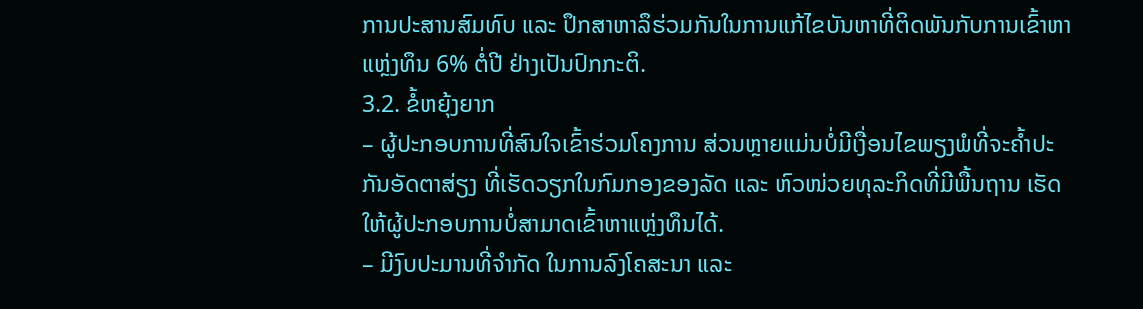ການປະສານສົມທົບ ແລະ ປຶກສາຫາລຶຮ່ວມກັນໃນການແກ້ໄຂບັນຫາທີ່ຕິດພັນກັບການເຂົ້າຫາແຫຼ່ງທຶນ 6% ຕໍ່ປີ ຢ່າງເປັນປົກກະຕິ.
3.2. ຂໍ້ຫຍຸ້ງຍາກ
– ຜູ້ປະກອບການທີ່ສົນໃຈເຂົ້າຮ່ວມໂຄງການ ສ່ວນຫຼາຍແມ່ນບໍ່ມີເງື່ອນໄຂພຽງພໍທີ່ຈະຄ້ຳປະກັນອັດຕາສ່ຽງ ທີ່ເຮັດວຽກໃນກົມກອງຂອງລັດ ແລະ ຫົວໜ່ວຍທຸລະກິດທີ່ມີພື້ນຖານ ເຮັດໃຫ້ຜູ້ປະກອບການບໍ່ສາມາດເຂົ້າຫາແຫຼ່ງທຶນໄດ້.
– ມີງົບປະມານທີ່ຈຳກັດ ໃນການລົງໂຄສະນາ ແລະ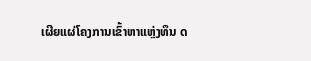ເຜີຍແຜ່ໂຄງການເຂົ້າຫາແຫຼ່ງທຶນ ດ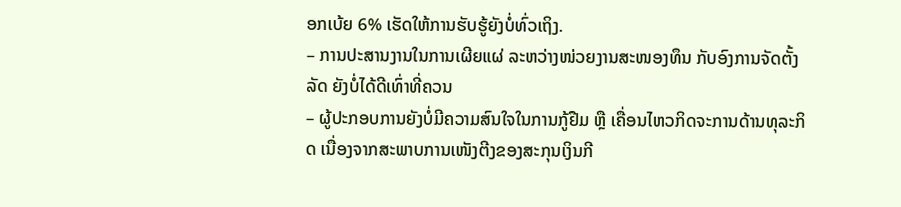ອກເບ້ຍ 6% ເຮັດໃຫ້ການຮັບຮູ້ຍັງບໍ່ທົ່ວເຖິງ.
– ການປະສານງານໃນການເຜີຍແຜ່ ລະຫວ່າງໜ່ວຍງານສະໜອງທຶນ ກັບອົງການຈັດຕັ້ງລັດ ຍັງບໍ່ໄດ້ດີເທົ່າທີ່ຄວນ
– ຜູ້ປະກອບການຍັງບໍ່ມີຄວາມສົນໃຈໃນການກູ້ຢືມ ຫຼື ເຄື່ອນໄຫວກິດຈະການດ້ານທຸລະກິດ ເນື່ອງຈາກສະພາບການເໜັງຕີງຂອງສະກຸນເງິນກີ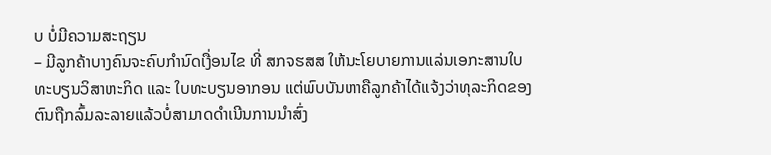ບ ບໍ່ມີຄວາມສະຖຽນ
– ມີລູກຄ້າບາງຄົນຈະຄົບກໍານົດເງື່ອນໄຂ ທີ່ ສກຈຮສສ ໃຫ້ນະໂຍບາຍການແລ່ນເອກະສານໃບທະບຽນວິສາຫະກິດ ແລະ ໃບທະບຽນອາກອນ ແຕ່ພົບບັນຫາຄືລູກຄ້າໄດ້ແຈ້ງວ່າທຸລະກິດຂອງຕົນຖືກລົ້ມລະລາຍແລ້ວບໍ່ສາມາດດໍາເນີນການນໍາສົ່ງ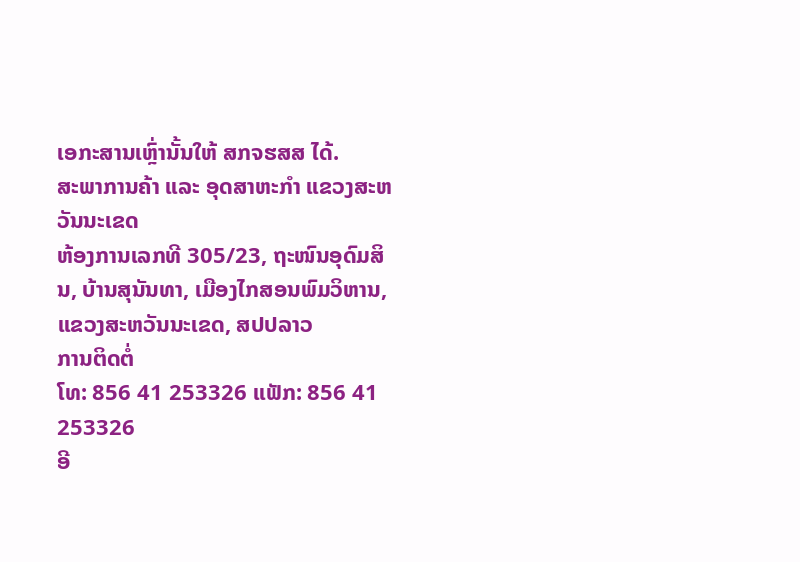ເອກະສານເຫຼົ່ານັ້ນໃຫ້ ສກຈຮສສ ໄດ້.
ສະພາການຄ້າ ແລະ ອຸດສາຫະກຳ ແຂວງສະຫວັນນະເຂດ
ຫ້ອງການເລກທີ 305/23, ຖະໜົນອຸດົມສິນ, ບ້ານສຸນັນທາ, ເມືອງໄກສອນພົມວິຫານ, ແຂວງສະຫວັນນະເຂດ, ສປປລາວ
ການຕິດຕໍ່
ໂທ: 856 41 253326 ແຟັກ: 856 41 253326
ອີ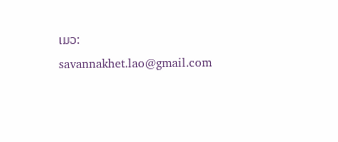ເມວ: savannakhet.lao@gmail.com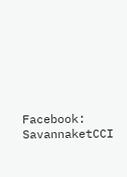Facebook: SavannaketCCI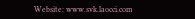Website: www.svk.laocci.com